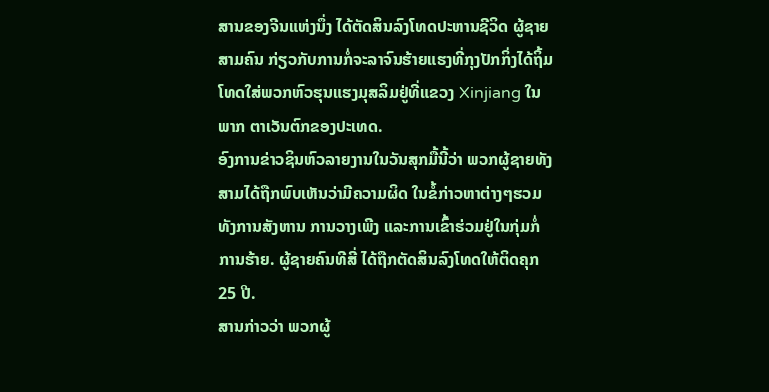ສານຂອງຈີນແຫ່ງນຶ່ງ ໄດ້ຕັດສິນລົງໂທດປະຫານຊີວິດ ຜູ້ຊາຍ
ສາມຄົນ ກ່ຽວກັບການກໍ່ຈະລາຈົນຮ້າຍແຮງທີ່ກຸງປັກກິ່ງໄດ້ຖິ້ມ
ໂທດໃສ່ພວກຫົວຮຸນແຮງມຸສລິມຢູ່ທີ່ແຂວງ Xinjiang ໃນ
ພາກ ຕາເວັນຕົກຂອງປະເທດ.
ອົງການຂ່າວຊິນຫົວລາຍງານໃນວັນສຸກມື້ນີ້ວ່າ ພວກຜູ້ຊາຍທັງ
ສາມໄດ້ຖືກພົບເຫັນວ່າມີຄວາມຜິດ ໃນຂໍ້ກ່າວຫາຕ່າງໆຮວມ
ທັງການສັງຫານ ການວາງເພີງ ແລະການເຂົ້າຮ່ວມຢູ່ໃນກຸ່ມກໍ່
ການຮ້າຍ. ຜູ້ຊາຍຄົນທີສີ່ ໄດ້ຖືກຕັດສິນລົງໂທດໃຫ້ຕິດຄຸກ
25 ປີ.
ສານກ່າວວ່າ ພວກຜູ້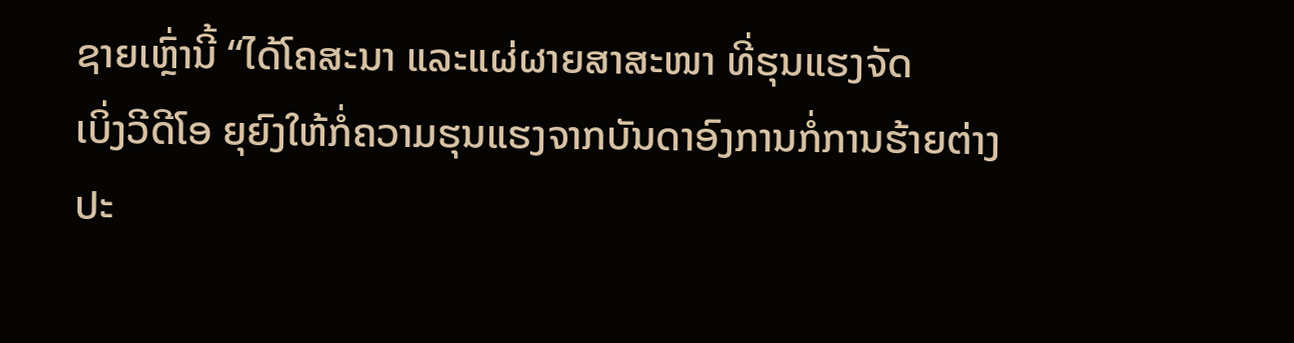ຊາຍເຫຼົ່ານີ້ “ໄດ້ໂຄສະນາ ແລະແຜ່ຜາຍສາສະໜາ ທີ່ຮຸນແຮງຈັດ
ເບິ່ງວີດີໂອ ຍຸຍົງໃຫ້ກໍ່ຄວາມຮຸນແຮງຈາກບັນດາອົງການກໍ່ການຮ້າຍຕ່າງປະ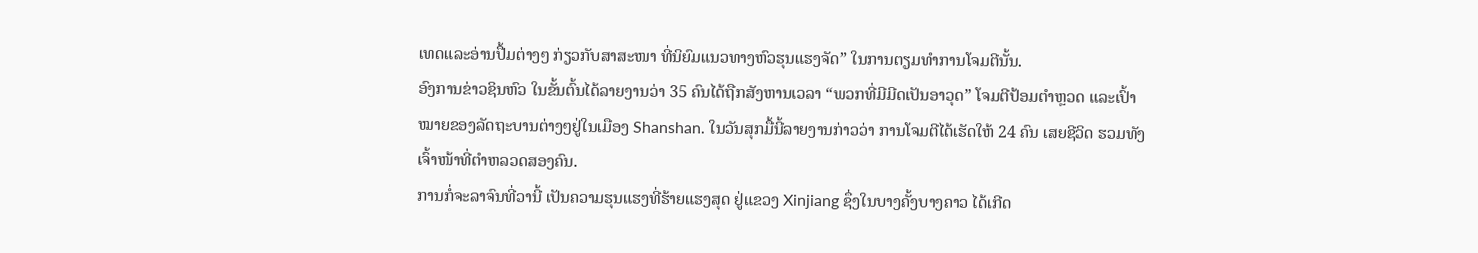ເທດແລະອ່ານປື້ມຕ່າງໆ ກ່ຽວກັບສາສະໜາ ທີ່ນິຍົມແນວທາງຫົວຮຸນແຮງຈັດ” ໃນການຕຽມທໍາການໂຈມຕີນັ້ນ.
ອົງການຂ່າວຊິນຫົວ ໃນຂັ້ນຕົ້ນໄດ້ລາຍງານວ່າ 35 ຄົນໄດ້ຖືກສັງຫານເວລາ “ພວກທີ່ມີມີດເປັນອາວຸດ” ໂຈມຕີປ້ອມຕໍາຫຼວດ ແລະເປົ້າໝາຍຂອງລັດຖະບານຕ່າງໆຢູ່ໃນເມືອງ Shanshan. ໃນວັນສຸກມື້ນີ້ລາຍງານກ່າວວ່າ ການໂຈມຕີໄດ້ເຮັດໃຫ້ 24 ຄົນ ເສຍຊີວິດ ຮວມທັງເຈົ້າໜ້າທີ່ຕໍາຫລວດສອງຄົນ.
ການກໍ່ຈະລາຈົນທີ່ວານີ້ ເປັນຄວາມຮຸນແຮງທີ່ຮ້າຍແຮງສຸດ ຢູ່ແຂວງ Xinjiang ຊຶ່ງໃນບາງຄັ້ງບາງຄາວ ໄດ້ເກີດ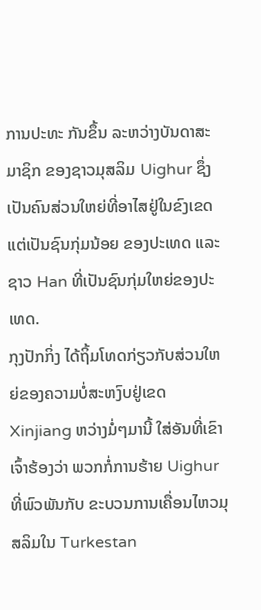ການປະທະ ກັນຂຶ້ນ ລະຫວ່າງບັນດາສະມາຊິກ ຂອງຊາວມຸສລິມ Uighur ຊຶ່ງເປັນຄົນສ່ວນໃຫຍ່ທີ່ອາໄສຢູ່ໃນຂົງເຂດ ແຕ່ເປັນຊົນກຸ່ມນ້ອຍ ຂອງປະເທດ ແລະຊາວ Han ທີ່ເປັນຊົນກຸ່ມໃຫຍ່ຂອງປະເທດ.
ກຸງປັກກິ່ງ ໄດ້ຖິ້ມໂທດກ່ຽວກັບສ່ວນໃຫຍ່ຂອງຄວາມບໍ່ສະຫງົບຢູ່ເຂດ Xinjiang ຫວ່າງມໍ່ໆມານີ້ ໃສ່ອັນທີ່ເຂົາເຈົ້າຮ້ອງວ່າ ພວກກໍ່ການຮ້າຍ Uighur ທີ່ພົວພັນກັບ ຂະບວນການເຄື່ອນໄຫວມຸສລິມໃນ Turkestan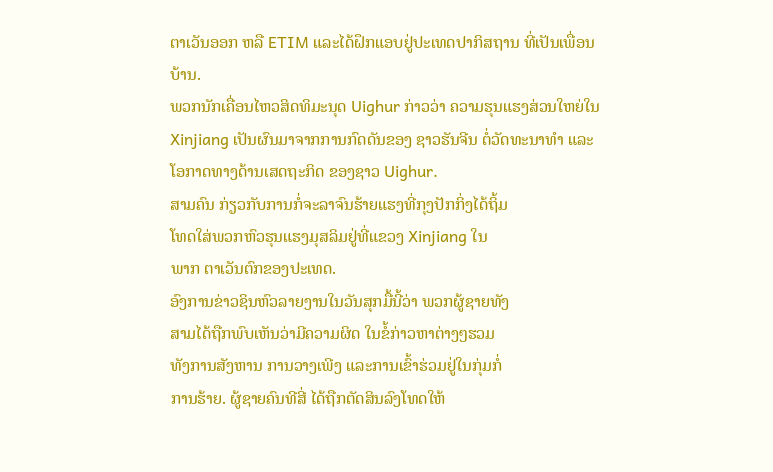ຕາເວັນອອກ ຫລື ETIM ແລະໄດ້ຝຶກແອບຢູ່ປະເທດປາກິສຖານ ທີ່ເປັນເພື່ອນບ້ານ.
ພວກນັກເຄື່ອນໄຫວສິດທິມະນຸດ Uighur ກ່າວວ່າ ຄວາມຮຸນແຮງສ່ວນໃຫຍ່ໃນ Xinjiang ເປັນຜົນມາຈາກການກົດດັນຂອງ ຊາວຮັນຈີນ ຕໍ່ວັດທະນາທໍາ ແລະໂອກາດທາງດ້ານເສດຖະກິດ ຂອງຊາວ Uighur.
ສາມຄົນ ກ່ຽວກັບການກໍ່ຈະລາຈົນຮ້າຍແຮງທີ່ກຸງປັກກິ່ງໄດ້ຖິ້ມ
ໂທດໃສ່ພວກຫົວຮຸນແຮງມຸສລິມຢູ່ທີ່ແຂວງ Xinjiang ໃນ
ພາກ ຕາເວັນຕົກຂອງປະເທດ.
ອົງການຂ່າວຊິນຫົວລາຍງານໃນວັນສຸກມື້ນີ້ວ່າ ພວກຜູ້ຊາຍທັງ
ສາມໄດ້ຖືກພົບເຫັນວ່າມີຄວາມຜິດ ໃນຂໍ້ກ່າວຫາຕ່າງໆຮວມ
ທັງການສັງຫານ ການວາງເພີງ ແລະການເຂົ້າຮ່ວມຢູ່ໃນກຸ່ມກໍ່
ການຮ້າຍ. ຜູ້ຊາຍຄົນທີສີ່ ໄດ້ຖືກຕັດສິນລົງໂທດໃຫ້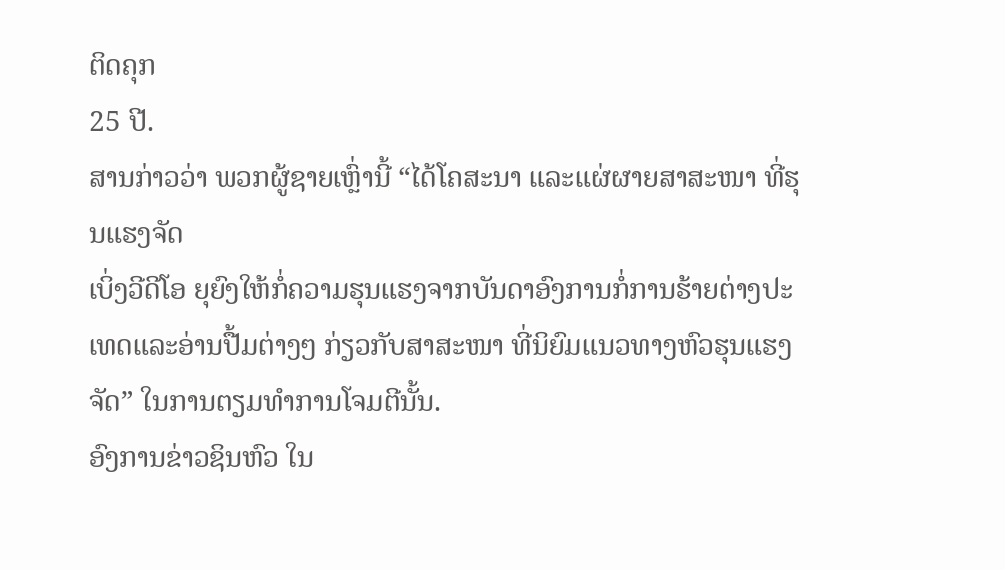ຕິດຄຸກ
25 ປີ.
ສານກ່າວວ່າ ພວກຜູ້ຊາຍເຫຼົ່ານີ້ “ໄດ້ໂຄສະນາ ແລະແຜ່ຜາຍສາສະໜາ ທີ່ຮຸນແຮງຈັດ
ເບິ່ງວີດີໂອ ຍຸຍົງໃຫ້ກໍ່ຄວາມຮຸນແຮງຈາກບັນດາອົງການກໍ່ການຮ້າຍຕ່າງປະເທດແລະອ່ານປື້ມຕ່າງໆ ກ່ຽວກັບສາສະໜາ ທີ່ນິຍົມແນວທາງຫົວຮຸນແຮງຈັດ” ໃນການຕຽມທໍາການໂຈມຕີນັ້ນ.
ອົງການຂ່າວຊິນຫົວ ໃນ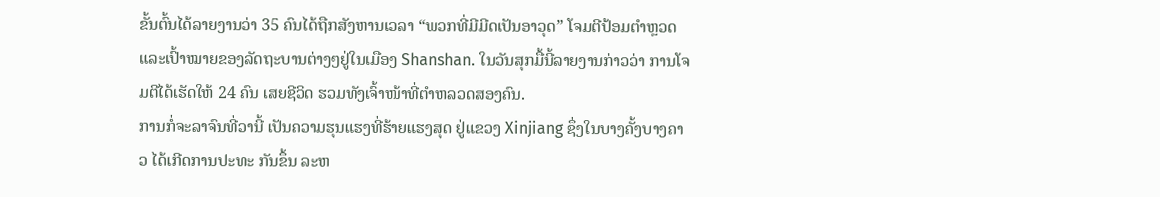ຂັ້ນຕົ້ນໄດ້ລາຍງານວ່າ 35 ຄົນໄດ້ຖືກສັງຫານເວລາ “ພວກທີ່ມີມີດເປັນອາວຸດ” ໂຈມຕີປ້ອມຕໍາຫຼວດ ແລະເປົ້າໝາຍຂອງລັດຖະບານຕ່າງໆຢູ່ໃນເມືອງ Shanshan. ໃນວັນສຸກມື້ນີ້ລາຍງານກ່າວວ່າ ການໂຈມຕີໄດ້ເຮັດໃຫ້ 24 ຄົນ ເສຍຊີວິດ ຮວມທັງເຈົ້າໜ້າທີ່ຕໍາຫລວດສອງຄົນ.
ການກໍ່ຈະລາຈົນທີ່ວານີ້ ເປັນຄວາມຮຸນແຮງທີ່ຮ້າຍແຮງສຸດ ຢູ່ແຂວງ Xinjiang ຊຶ່ງໃນບາງຄັ້ງບາງຄາວ ໄດ້ເກີດການປະທະ ກັນຂຶ້ນ ລະຫ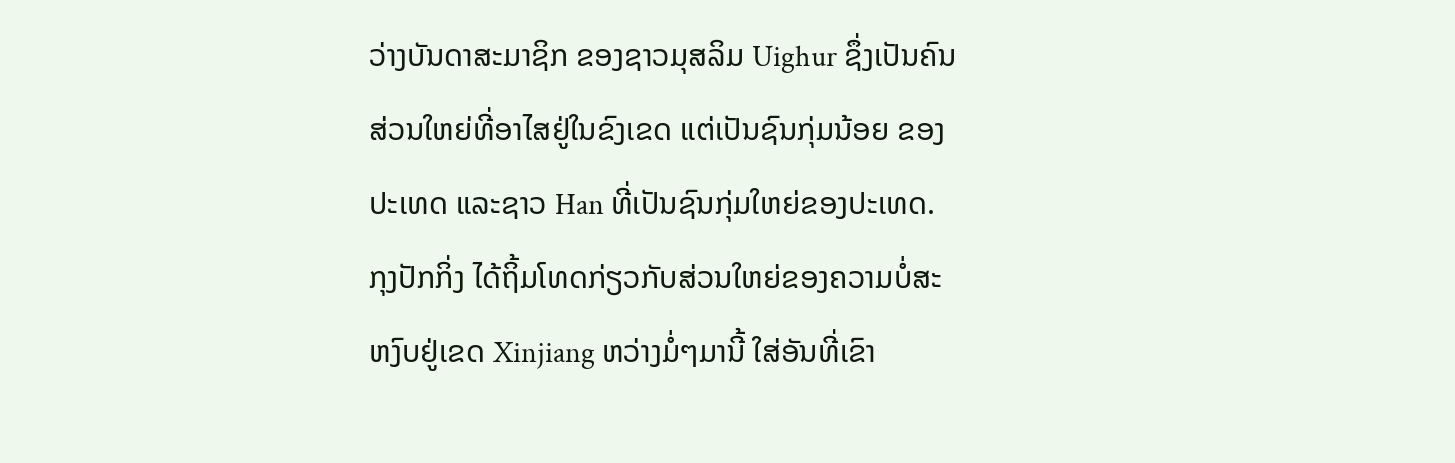ວ່າງບັນດາສະມາຊິກ ຂອງຊາວມຸສລິມ Uighur ຊຶ່ງເປັນຄົນສ່ວນໃຫຍ່ທີ່ອາໄສຢູ່ໃນຂົງເຂດ ແຕ່ເປັນຊົນກຸ່ມນ້ອຍ ຂອງປະເທດ ແລະຊາວ Han ທີ່ເປັນຊົນກຸ່ມໃຫຍ່ຂອງປະເທດ.
ກຸງປັກກິ່ງ ໄດ້ຖິ້ມໂທດກ່ຽວກັບສ່ວນໃຫຍ່ຂອງຄວາມບໍ່ສະຫງົບຢູ່ເຂດ Xinjiang ຫວ່າງມໍ່ໆມານີ້ ໃສ່ອັນທີ່ເຂົາ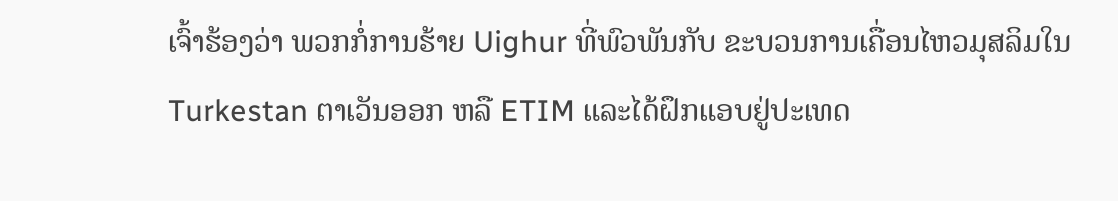ເຈົ້າຮ້ອງວ່າ ພວກກໍ່ການຮ້າຍ Uighur ທີ່ພົວພັນກັບ ຂະບວນການເຄື່ອນໄຫວມຸສລິມໃນ Turkestan ຕາເວັນອອກ ຫລື ETIM ແລະໄດ້ຝຶກແອບຢູ່ປະເທດ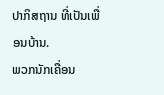ປາກິສຖານ ທີ່ເປັນເພື່ອນບ້ານ.
ພວກນັກເຄື່ອນ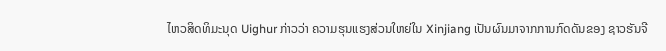ໄຫວສິດທິມະນຸດ Uighur ກ່າວວ່າ ຄວາມຮຸນແຮງສ່ວນໃຫຍ່ໃນ Xinjiang ເປັນຜົນມາຈາກການກົດດັນຂອງ ຊາວຮັນຈີ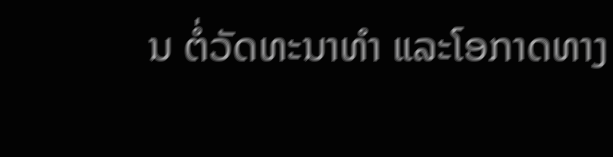ນ ຕໍ່ວັດທະນາທໍາ ແລະໂອກາດທາງ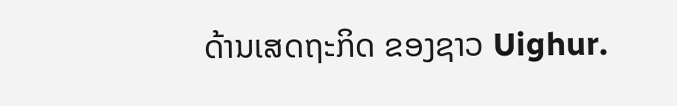ດ້ານເສດຖະກິດ ຂອງຊາວ Uighur.